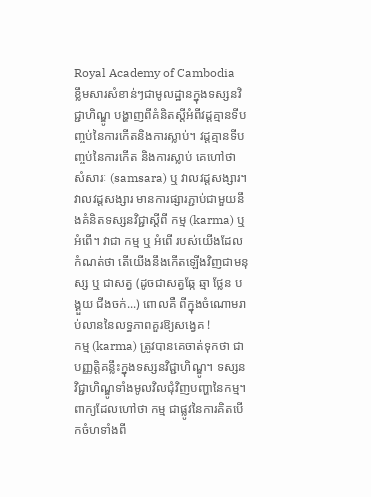Royal Academy of Cambodia
ខ្លឹមសារសំខាន់ៗជាមូលដ្ឋានក្នុងទស្សនវិជ្ជាហិណ្ឌូ បង្ហាញពីគំនិតស្តីអំពីវដ្តគ្មានទីបញ្ចប់នៃការកើតនិងការស្លាប់។ វដ្តគ្មានទីបញ្ចប់នៃការកើត និងការស្លាប់ គេហៅថា សំសារៈ (samsara) ឬ វាលវដ្តសង្សារ។ វាលវដ្តសង្សារ មានការផ្សារភ្ជាប់ជាមួយនឹងគំនិតទស្សនវិជ្ជាស្តីពី កម្ម (karma) ឬ អំពើ។ វាជា កម្ម ឬ អំពើ របស់យើងដែលកំណត់ថា តើយើងនឹងកើតឡើងវិញជាមនុស្ស ឬ ជាសត្វ (ដូចជាសត្វឆ្កែ ឆ្មា ថ្លែន បង្គួយ ជីងចក់...) ពោលគឺ ពីក្នុងចំណោមរាប់លាននៃលទ្ធភាពគួរឱ្យសង្វេគ !
កម្ម (karma) ត្រូវបានគេចាត់ទុកថា ជាបញ្ញត្តិគន្លឹះក្នុងទស្សនវិជ្ជាហិណ្ឌូ។ ទស្សនវិជ្ជាហិណ្ឌូទាំងមូលវិលជុំវិញបញ្ហានៃកម្ម។ ពាក្យដែលហៅថា កម្ម ជាផ្លូវនៃការគិតបើកចំហទាំងពី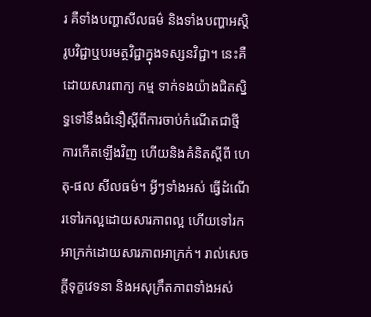រ គឺទាំងបញ្ហាសីលធម៌ និងទាំងបញ្ហាអស្តិរូបវិជ្ជាឬបរមត្ថវិជ្ជាក្នុងទស្សនវិជ្ជា។ នេះគឺដោយសារពាក្យ កម្ម ទាក់ទងយ៉ាងជិតស្និទ្ធទៅនឹងជំនឿស្តីពីការចាប់កំណើតជាថ្មី ការកើតឡើងវិញ ហើយនិងគំនិតស្តីពី ហេតុ-ផល សីលធម៌។ អ្វីៗទាំងអស់ ធ្វើដំណើរទៅរកល្អដោយសារភាពល្អ ហើយទៅរកអាក្រក់ដោយសារភាពអាក្រក់។ រាល់សេចក្តីទុក្ខវេទនា និងអសុក្រឹតភាពទាំងអស់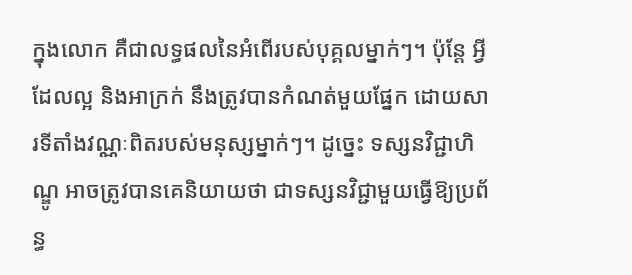ក្នុងលោក គឺជាលទ្ធផលនៃអំពើរបស់បុគ្គលម្នាក់ៗ។ ប៉ុន្តែ អ្វីដែលល្អ និងអាក្រក់ នឹងត្រូវបានកំណត់មួយផ្នែក ដោយសារទីតាំងវណ្ណៈពិតរបស់មនុស្សម្នាក់ៗ។ ដូច្នេះ ទស្សនវិជ្ជាហិណ្ឌូ អាចត្រូវបានគេនិយាយថា ជាទស្សនវិជ្ជាមួយធ្វើឱ្យប្រព័ន្ធ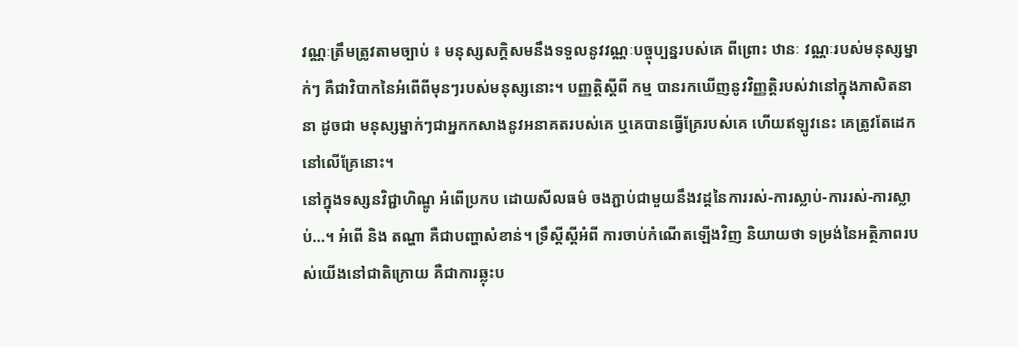វណ្ណៈត្រឹមត្រូវតាមច្បាប់ ៖ មនុស្សសក្តិសមនឹងទទួលនូវវណ្ណៈបច្ចុប្បន្នរបស់គេ ពីព្រោះ ឋានៈ វណ្ណៈរបស់មនុស្សម្នាក់ៗ គឺជាវិបាកនៃអំពើពីមុនៗរបស់មនុស្សនោះ។ បញ្ញត្តិស្តីពី កម្ម បានរកឃើញនូវវិញ្ញត្តិរបស់វានៅក្នុងភាសិតនានា ដូចជា មនុស្សម្នាក់ៗជាអ្នកកសាងនូវអនាគតរបស់គេ ឬគេបានធ្វើគ្រែរបស់គេ ហើយឥឡូវនេះ គេត្រូវតែដេកនៅលើគ្រែនោះ។
នៅក្នុងទស្សនវិជ្ជាហិណ្ឌូ អំពើប្រកប ដោយសីលធម៌ ចងភ្ជាប់ជាមួយនឹងវដ្តនៃការរស់-ការស្លាប់-ការរស់-ការស្លាប់…។ អំពើ និង តណ្ហា គឺជាបញ្ហាសំខាន់។ ទ្រឹស្តីស្តីអំពី ការចាប់កំណើតឡើងវិញ និយាយថា ទម្រង់នៃអត្ថិភាពរបស់យើងនៅជាតិក្រោយ គឺជាការឆ្លុះប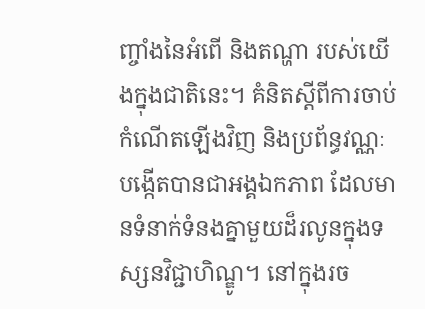ញ្ចាំងនៃអំពើ និងតណ្ហា របស់យើងក្នុងជាតិនេះ។ គំនិតស្តីពីការចាប់កំណើតឡើងវិញ និងប្រព័ន្ធវណ្ណៈ បង្កើតបានជាអង្គឯកភាព ដែលមានទំនាក់ទំនងគ្នាមួយដ៏រលូនក្នុងទស្សនវិជ្ជាហិណ្ឌូ។ នៅក្នុងរច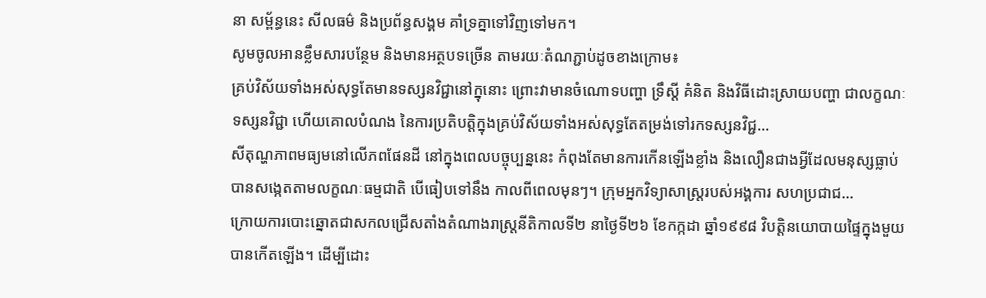នា សម្ព័ន្ធនេះ សីលធម៌ និងប្រព័ន្ធសង្គម គាំទ្រគ្នាទៅវិញទៅមក។
សូមចូលអានខ្លឹមសារបន្ថែម និងមានអត្ថបទច្រើន តាមរយៈតំណភ្ជាប់ដូចខាងក្រោម៖
គ្រប់វិស័យទាំងអស់សុទ្ធតែមានទស្សនវិជ្ជានៅក្នុនោះ ព្រោះវាមានចំណោទបញ្ហា ទ្រឹស្តី គំនិត និងវិធីដោះស្រាយបញ្ហា ជាលក្ខណៈទស្សនវិជ្ជា ហើយគោលបំណង នៃការប្រតិបត្តិក្នុងគ្រប់វិស័យទាំងអស់សុទ្ធតែតម្រង់ទៅរកទស្សនវិជ្ជ...
សីតុណ្ហភាពមធ្យមនៅលើភពផែនដី នៅក្នុងពេលបច្ចុប្បន្ននេះ កំពុងតែមានការកើនឡើងខ្លាំង និងលឿនជាងអ្វីដែលមនុស្សធ្លាប់បានសង្កេតតាមលក្ខណៈធម្មជាតិ បើធៀបទៅនឹង កាលពីពេលមុនៗ។ ក្រុមអ្នកវិទ្យាសាស្រ្តរបស់អង្គការ សហប្រជាជ...
ក្រោយការបោះឆ្នោតជាសកលជ្រើសតាំងតំណាងរាស្ត្រនីតិកាលទី២ នាថ្ងៃទី២៦ ខែកក្កដា ឆ្នាំ១៩៩៨ វិបត្តិនយោបាយផ្ទៃក្នុងមួយបានកើតឡើង។ ដើម្បីដោះ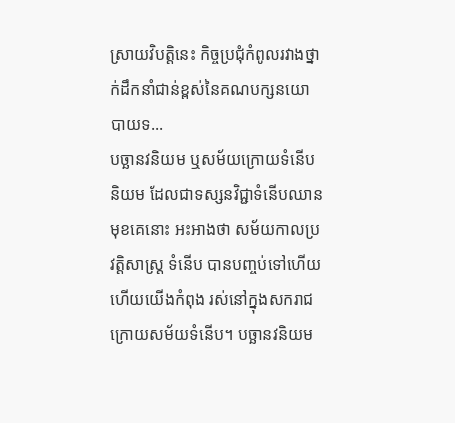ស្រាយវិបត្តិនេះ កិច្ចប្រជុំកំពូលរវាងថ្នាក់ដឹកនាំជាន់ខ្ពស់នៃគណបក្សនយោបាយទ...
បច្ឆានវនិយម ឬសម័យក្រោយទំនើបនិយម ដែលជាទស្សនវិជ្ជាទំនើបឈានមុខគេនោះ អះអាងថា សម័យកាលប្រវត្ដិសាស្ដ្រ ទំនើប បានបញ្ចប់ទៅហើយ ហើយយើងកំពុង រស់នៅក្នុងសករាជក្រោយសម័យទំនើប។ បច្ឆានវនិយម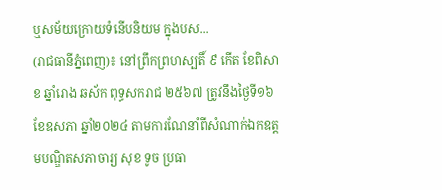ឬសម័យក្រោយទំនើបនិយម ក្នុងបស...
(រាជធានីភ្នំពេញ)៖ នៅព្រឹកព្រហស្បតិ៍ ៩ កើត ខែពិសាខ ឆ្នាំរោង ឆស័ក ពុទ្ធសករាជ ២៥៦៧ ត្រូវនឹងថ្ងៃទី១៦ ខែឧសភា ឆ្នាំ២០២៤ តាមការណែនាំពីសំណាក់ឯកឧត្ដមបណ្ឌិតសភាចារ្យ សុខ ទូច ប្រធា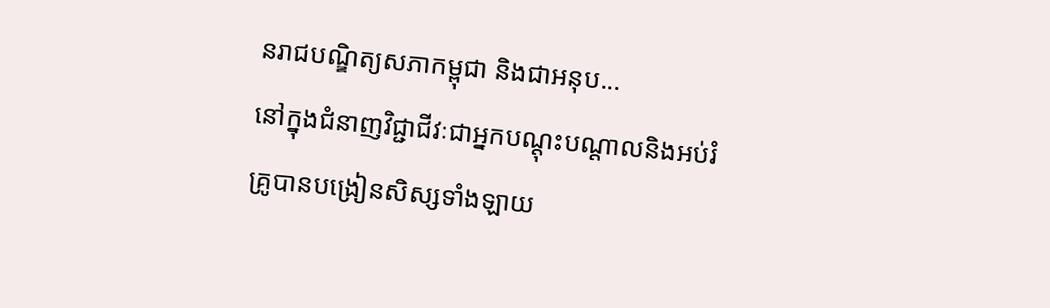នរាជបណ្ឌិត្យសភាកម្ពុជា និងជាអនុប...
នៅក្នុងជំនាញវិជ្ជាជីវៈជាអ្នកបណ្ដុះបណ្ដាលនិងអប់រំ គ្រូបានបង្រៀនសិស្សទាំងឡាយ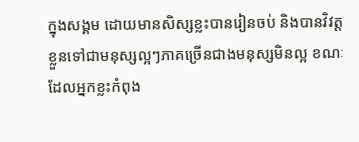ក្នុងសង្គម ដោយមានសិស្សខ្លះបានរៀនចប់ និងបានវិវត្តខ្លួនទៅជាមនុស្សល្អៗភាគច្រើនជាងមនុស្សមិនល្អ ខណៈដែលអ្នកខ្លះកំពុង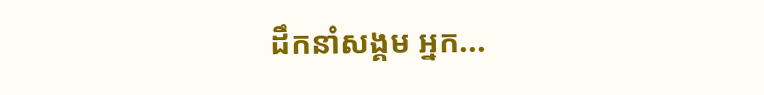ដឹកនាំសង្គម អ្នក...